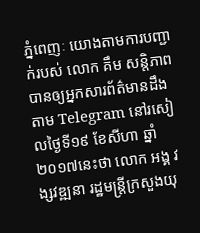ភ្នំពេញៈ យោងតាមការបញ្ជាក់របស់ លោក គឹម សន្តិភាព បានឲ្យអ្នកសារព័ត៌មានដឹងតាម Telegram នៅរសៀលថ្ងៃទី១៩ ខែសីហា ឆ្នាំ២០១៧នេះថា លោក អង្គ វង្សវឌ្ឍនា រដ្ឋមន្ត្រីក្រសួងយុ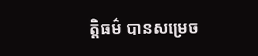ត្តិធម៌ បានសម្រេច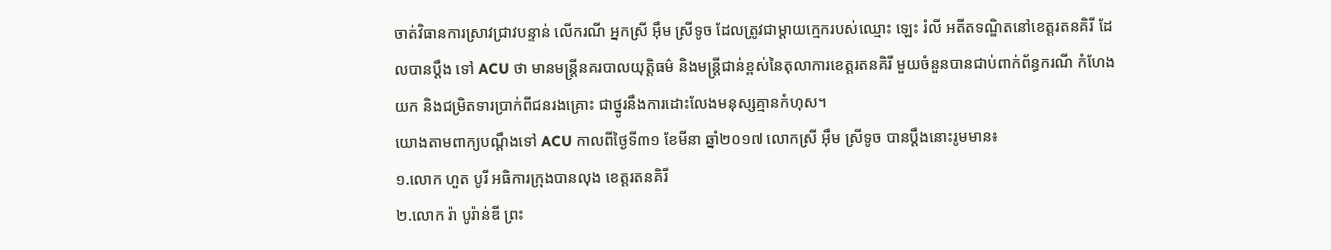ចាត់វិធានការស្រាវជ្រាវបន្ទាន់ លើករណី អ្នកស្រី អ៊ឹម ស្រីទូច ដែលត្រូវជាម្តាយក្មេករបស់ឈ្មោះ ឡេះ រំលី អតីតទណ្ឌិតនៅខេត្តរតនគិរី ដែលបានប្តឹង ទៅ ACU ថា មានមន្ត្រីនគរបាលយុត្តិធម៌ និងមន្ត្រីជាន់ខ្ពស់នៃតុលាការខេត្តរតនគិរី មួយចំនួនបានជាប់ពាក់ព័ន្ធករណី កំហែងយក និងជម្រិតទារប្រាក់ពីជនរងគ្រោះ ជាថ្នូរនឹងការដោះលែងមនុស្សគ្មានកំហុស។
យោងតាមពាក្យបណ្តឹងទៅ ACU កាលពីថ្ងៃទី៣១ ខែមីនា ឆ្នាំ២០១៧ លោកស្រី អ៊ឹម ស្រីទូច បានប្តឹងនោះរូមមាន៖
១.លោក ហួត បូរី អធិការក្រុងបានលុង ខេត្តរតនគិរី
២.លោក រ៉ា បូរ៉ាន់ឌី ព្រះ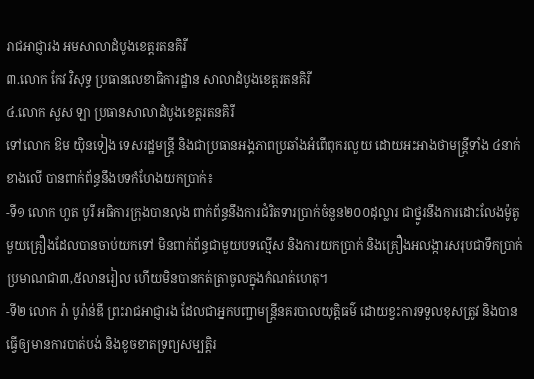រាជអាជ្ញារង អមសាលាដំបូងខេត្តរតនគិរី
៣.លោក កែវ វិសុទ្ធ ប្រធានលេខាធិការដ្ឋាន សាលាដំបូងខេត្តរតនគិរី
៤.លោក សួស ឡា ប្រធានសាលាដំបូងខេត្តរតនគិរី
ទៅលោក ឱម យ៉ិនទៀង ទេសរដ្ឋមន្ត្រី និងជាប្រធានអង្គភាពប្រឆាំងអំពើពុករលួយ ដោយអះអាងថាមន្រ្តីទាំង ៤នាក់ខាងលើ បានពាក់ព័ន្ធនឹងបទកំហែងយកប្រាក់៖
-ទី១ លោក ហួត បូរី អធិការក្រុងបានលុង ពាក់ព័ន្ធនឹងការជំរិតទារប្រាក់ចំនួន២០០ដុល្លារ ជាថ្នូរនឹងការដោះលែងម៉ូតូមួយគ្រឿងដែលបានចាប់យកទៅ មិនពាក់ព័ន្ធជាមួយបទល្មើស និងការយកប្រាក់ និងគ្រឿងអលង្ការសរុបជាទឹកប្រាក់ប្រមាណជា៣,៥លានរៀល ហើយមិនបានកត់ត្រាចូលក្នុងកំណត់ហេតុ។
-ទី២ លោក រ៉ា បូរ៉ាន់ឌី ព្រះរាជអាជ្ញារង ដែលជាអ្នកបញ្ជាមន្ត្រីនគរបាលយុត្តិធម៌ ដោយខ្វះការទទួលខុសត្រូវ និងបានធ្វើឲ្យមានការបាត់បង់ និងខូចខាតទ្រព្យសម្បត្តិរ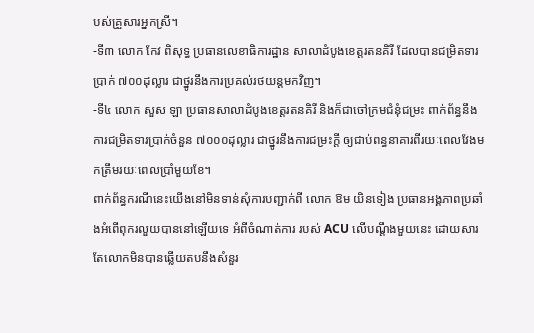បស់គ្រួសារអ្នកស្រី។
-ទី៣ លោក កែវ ពិសុទ្ធ ប្រធានលេខាធិការដ្ឋាន សាលាដំបូងខេត្តរតនគិរី ដែលបានជម្រិតទារប្រាក់ ៧០០ដុល្លារ ជាថ្នូរនឹងការប្រគល់រថយន្តមកវិញ។
-ទី៤ លោក សួស ឡា ប្រធានសាលាដំបូងខេត្តរតនគិរី និងក៏ជាចៅក្រមជំនុំជម្រះ ពាក់ព័ន្ធនឹងការជម្រិតទារប្រាក់ចំនួន ៧០០០ដុល្លារ ជាថ្នូរនឹងការជម្រះក្តី ឲ្យជាប់ពន្ធនាគារពីរយៈពេលវែងមកត្រឹមរយៈពេលប្រាំមួយខែ។
ពាក់ព័ន្ធករណីនេះយើងនៅមិនទាន់សុំការបញ្ជាក់ពី លោក ឱម យិនទៀង ប្រធានអង្គភាពប្រឆាំងអំពើពុករលួយបាននៅឡើយទេ អំពីចំណាត់ការ របស់ ACU លើបណ្ដឹងមួយនេះ ដោយសារតែលោកមិនបានឆ្លើយតបនឹងសំនួរ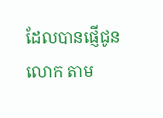ដែលបានផ្ញើជូនលោក តាម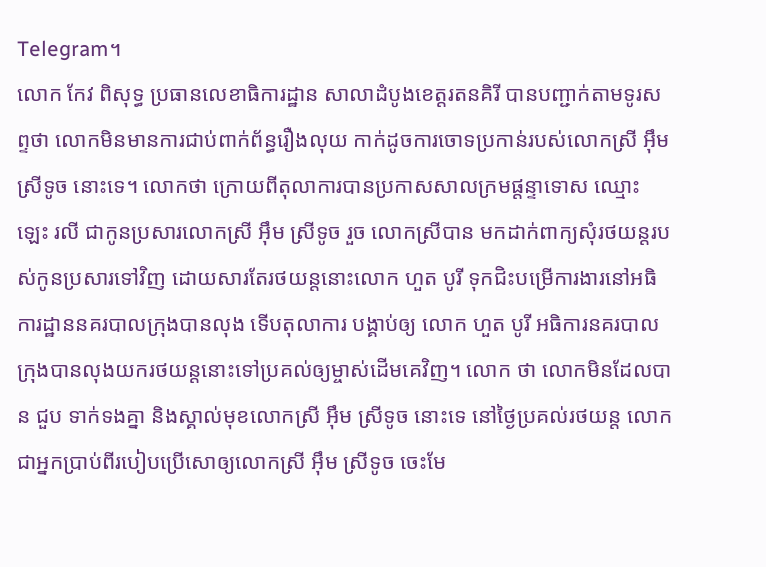Telegram។
លោក កែវ ពិសុទ្ធ ប្រធានលេខាធិការដ្ឋាន សាលាដំបូងខេត្តរតនគិរី បានបញ្ជាក់តាមទូរសព្ទថា លោកមិនមានការជាប់ពាក់ព័ន្ធរឿងលុយ កាក់ដូចការចោទប្រកាន់របស់លោកស្រី អ៊ឹម ស្រីទូច នោះទេ។ លោកថា ក្រោយពីតុលាការបានប្រកាសសាលក្រមផ្តន្ទាទោស ឈ្មោះ ឡេះ រលី ជាកូនប្រសារលោកស្រី អ៊ឹម ស្រីទូច រួច លោកស្រីបាន មកដាក់ពាក្យសុំរថយន្តរបស់កូនប្រសារទៅវិញ ដោយសារតែរថយន្តនោះលោក ហួត បូរី ទុកជិះបម្រើការងារនៅអធិការដ្ឋាននគរបាលក្រុងបានលុង ទើបតុលាការ បង្គាប់ឲ្យ លោក ហួត បូរី អធិការនគរបាលក្រុងបានលុងយករថយន្តនោះទៅប្រគល់ឲ្យម្ចាស់ដើមគេវិញ។ លោក ថា លោកមិនដែលបាន ជួប ទាក់ទងគ្នា និងស្គាល់មុខលោកស្រី អ៊ឹម ស្រីទូច នោះទេ នៅថ្ងៃប្រគល់រថយន្ត លោកជាអ្នកប្រាប់ពីរបៀបប្រើសោឲ្យលោកស្រី អ៊ឹម ស្រីទូច ចេះមែ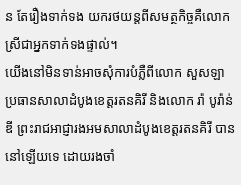ន តែរឿងទាក់ទង យករថយន្តពីសមត្ថកិច្ចគឺលោកស្រីជាអ្នកទាក់ទងផ្ទាល់។
យើងនៅមិនទាន់អាចសុំការបំភ្លឺពីលោក សួសឡា ប្រធានសាលាដំបូងខេត្តរតនគិរី និងលោក រ៉ា បូរ៉ាន់ឌី ព្រះរាជអាជ្ញារងអមសាលាដំបូងខេត្តរតនគិរី បាននៅឡើយទេ ដោយរងចាំ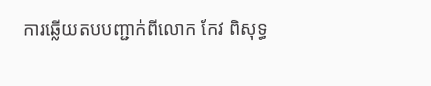ការឆ្លើយតបបញ្ជាក់ពីលោក កែវ ពិសុទ្ធ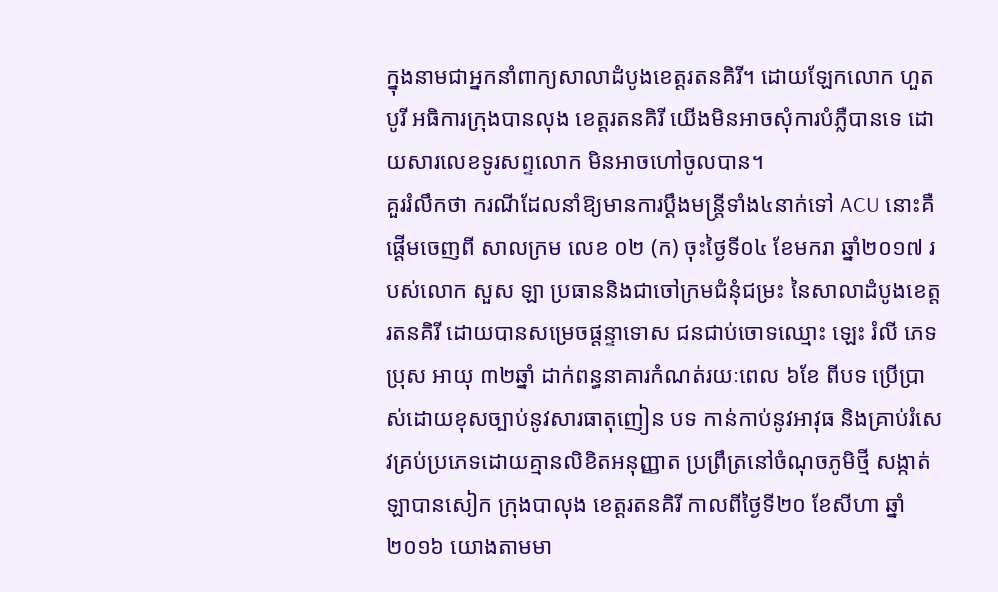ក្នុងនាមជាអ្នកនាំពាក្យសាលាដំបូងខេត្តរតនគិរី។ ដោយឡែកលោក ហួត បូរី អធិការក្រុងបានលុង ខេត្តរតនគិរី យើងមិនអាចសុំការបំភ្លឺបានទេ ដោយសារលេខទូរសព្ទលោក មិនអាចហៅចូលបាន។
គួររំលឹកថា ករណីដែលនាំឱ្យមានការប្តឹងមន្ត្រីទាំង៤នាក់ទៅ ACU នោះគឺផ្តើមចេញពី សាលក្រម លេខ ០២ (ក) ចុះថ្ងៃទី០៤ ខែមករា ឆ្នាំ២០១៧ របស់លោក សួស ឡា ប្រធាននិងជាចៅក្រមជំនុំជម្រះ នៃសាលាដំបូងខេត្តរតនគិរី ដោយបានសម្រេចផ្តន្ទាទោស ជនជាប់ចោទឈ្មោះ ឡេះ រំលី ភេទប្រុស អាយុ ៣២ឆ្នាំ ដាក់ពន្ធនាគារកំណត់រយៈពេល ៦ខែ ពីបទ ប្រើប្រាស់ដោយខុសច្បាប់នូវសារធាតុញៀន បទ កាន់កាប់នូវអាវុធ និងគ្រាប់រំសេវគ្រប់ប្រភេទដោយគ្មានលិខិតអនុញ្ញាត ប្រព្រឹត្រនៅចំណុចភូមិថ្មី សង្កាត់ឡាបានសៀក ក្រុងបាលុង ខេត្តរតនគិរី កាលពីថ្ងៃទី២០ ខែសីហា ឆ្នាំ២០១៦ យោងតាមមា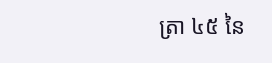ត្រា ៤៥ នៃ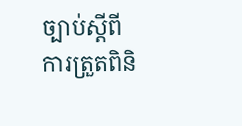ច្បាប់ស្តីពី ការត្រួតពិនិ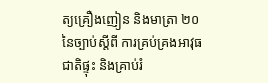ត្យគ្រឿងញៀន និងមាត្រា ២០នៃច្បាប់ស្តីពី ការគ្រប់គ្រងអាវុធជាតិផ្ទុះ និងគ្រាប់រំ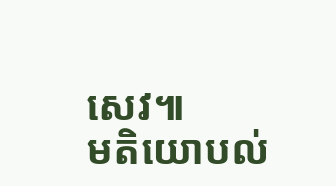សេវ៕
មតិយោបល់